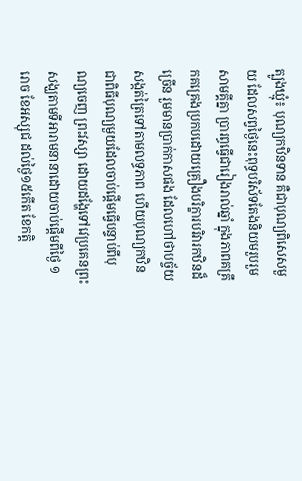ត្បូងឃ្មុំ៖ បុណ្យកឋិនទាន គឺជាបុណ្យពិសេសមួយ ដែលសព្វថ្ងៃនេះពុទ្ធបរិស័ទតែងនិយមរួបរួមសាមគ្គីគ្នា ប្រារព្ធធ្វើជារៀងរាល់ឆ្នាំ ក្នុងភាពគគ្រឹកគគ្រេងប្រកបដោយគ្រឿងបរិក្ខារបរិវារកឋិនដ៏ច្រើន រួមមានប្រាក់កាសផង ដែលហៅថាបច្ច័យសង្កត់ត្រៃទៅតាមលទ្ធភាព ហើយបុណ្យកឋិនជាពិធីបុណ្យមួយដែលចាប់ផ្តើមធ្វើបន្ទាប់ពីបុណ្យចេញ ព្រះវស្សា ដោយដង្ហែទៅវេប្រគេនព្រះសង្ឃតាមទីអារាមនានាដោយចាប់ផ្តើមពីថ្ងៃ ១រោច ខែអស្សុជ ដល់ថ្ងៃ១៥កើត ខែកត្តិ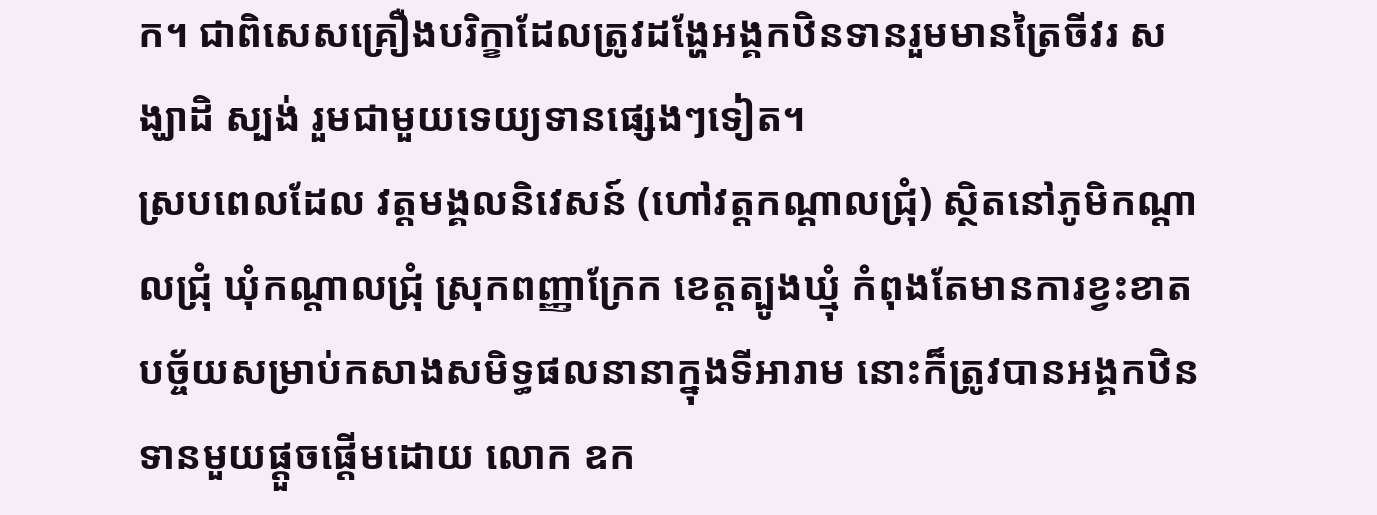ក។ ជាពិសេសគ្រឿងបរិក្ខាដែលត្រូវដង្ហែអង្គកឋិនទានរួមមានត្រៃចីវរ សង្ឃាដិ ស្បង់ រួមជាមួយទេយ្យទានផ្សេងៗទៀត។
ស្របពេលដែល វត្តមង្គលនិវេសន៍ (ហៅវត្តកណ្ដាលជ្រុំ) ស្ថិតនៅភូមិកណ្ដាលជ្រុំ ឃុំកណ្ដាលជ្រុំ ស្រុកពញ្ញាក្រែក ខេត្តត្បូងឃ្មុំ កំពុងតែមានការខ្វះខាតបច្ច័យសម្រាប់កសាងសមិទ្ធផលនានាក្នុងទីអារាម នោះក៏ត្រូវបានអង្គកឋិនទានមួយផ្តួចផ្តើមដោយ លោក ឧក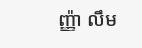ញ្ញ៉ា លឹម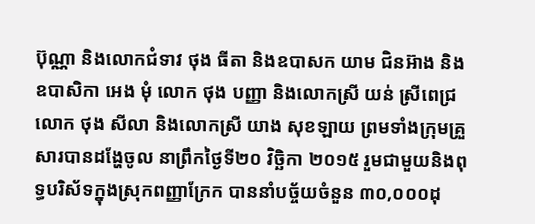ប៊ុណ្ណា និងលោកជំទាវ ថុង ធីតា និងឧបាសក យាម ជិនអ៊ាង និងឧបាសិកា អេង មុំ លោក ថុង បញ្ញា និងលោកស្រី យន់ ស្រីពេជ្រ លោក ថុង សីលា និងលោកស្រី យាង សុខឡាយ ព្រមទាំងក្រុមគ្រួសារបានដង្ហែចូល នាព្រឹកថ្ងៃទី២០ វិច្ឆិកា ២០១៥ រួមជាមួយនិងពុទ្ធបរិស័ទក្នុងស្រុកពញ្ញាក្រែក បាននាំបច្ច័យចំនួន ៣០,០០០ដុ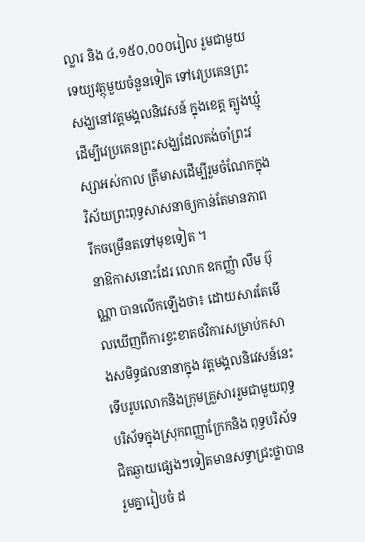ល្លារ និង ៤,១៥០,០០០រៀល រួមជាមួយទេយ្យវត្ថុមួយចំនួនទៀត ទៅវេប្រគេនព្រះសង្ឃនៅវត្តមង្គលនិវេសន៍ ក្នុងខេត្ត ត្បូងឃ្មុំ ដើម្បីវេប្រគេនព្រះសង្ឃដែលគង់ចាំព្រះវស្សាអស់កាល ត្រីមាសដើម្បីរួមចំណែកក្នុងវិស័យព្រះពុទ្ធសាសនាឲ្យកាន់តែមានភាព រីកចម្រើនតទៅមុខទៀត ។
នាឱកាសនោះដែរ លោក ឧកញ្ញ៉ា លឹម ប៊ុណ្ណា បានលើកឡើងថា៖ ដោយសារតែមើលឃើញពីការខ្វះខាតថវិការសម្រាប់កសាងសមិទ្ធផលនានាក្នុង វត្តមង្គលនិវេសន៍នេះ ទើបរូបលោកនិងក្រុមគ្រួសាររួមជាមួយពុទ្ធបរិស័ទក្នុងស្រុកពញ្ញាក្រែកនិង ពុទ្ធបរិស័ទជិតឆ្ងាយផ្សេងៗទៀតមានសទ្ធាជ្រះថ្លាបានរួមគ្នារៀបចំ ដ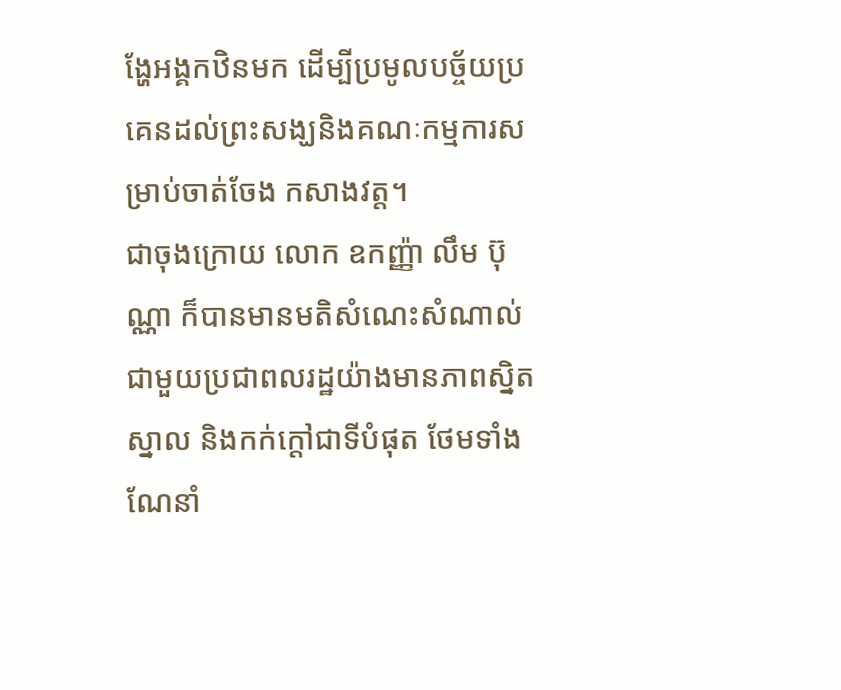ង្ហែអង្គកឋិនមក ដើម្បីប្រមូលបច្ច័យប្រគេនដល់ព្រះសង្ឃនិងគណៈកម្មការសម្រាប់ចាត់ចែង កសាងវត្ត។
ជាចុងក្រោយ លោក ឧកញ្ញ៉ា លឹម ប៊ុណ្ណា ក៏បានមានមតិសំណេះសំណាល់ជាមួយប្រជាពលរដ្ឋយ៉ាងមានភាពស្និតស្នាល និងកក់ក្ដៅជាទីបំផុត ថែមទាំងណែនាំ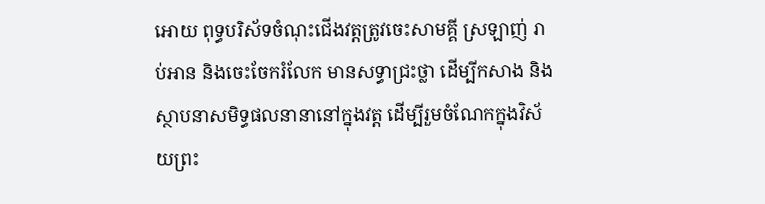អោយ ពុទ្ធបរិស័ទចំណុះជើងវត្តត្រូវចេះសាមគ្គី ស្រឡាញ់ រាប់អាន និងចេះចែករំលែក មានសទ្ធាជ្រះថ្លា ដើម្បីកសាង និងស្ថាបនាសមិទ្ធផលនានានៅក្នុងវត្ត ដើម្បីរួមចំណែកក្នុងវិស័យព្រះ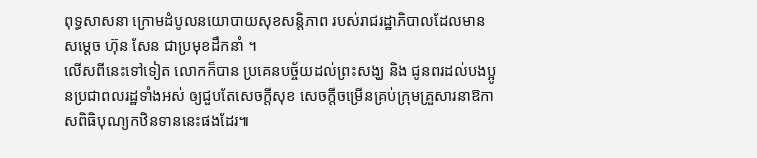ពុទ្ធសាសនា ក្រោមដំបូលនយោបាយសុខសន្តិភាព របស់រាជរដ្ឋាភិបាលដែលមានសម្តេច ហ៊ុន សែន ជាប្រមុខដឹកនាំ ។
លើសពីនេះទៅទៀត លោកក៏បាន ប្រគេនបច្ច័យដល់ព្រះសង្ឃ និង ជូនពរដល់បងប្អូនប្រជាពលរដ្ឋទាំងអស់ ឲ្យជួបតែសេចក្តីសុខ សេចក្ដីចម្រើនគ្រប់ក្រុមគ្រួសារនាឱកាសពិធិបុណ្យកឋិនទាននេះផងដែរ៕